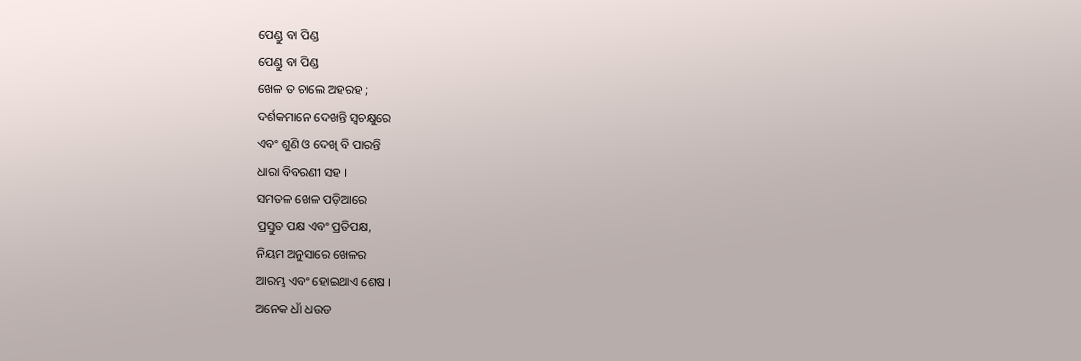ପେଣ୍ଡୁ ବା ପିଣ୍ଡ
ପେଣ୍ଡୁ ବା ପିଣ୍ଡ
ଖେଳ ତ ଚାଲେ ଅହରହ ;
ଦର୍ଶକମାନେ ଦେଖନ୍ତି ସ୍ୱଚକ୍ଷୁରେ
ଏବଂ ଶୁଣି ଓ ଦେଖି ବି ପାରନ୍ତି
ଧାରା ବିବରଣୀ ସହ ।
ସମତଳ ଖେଳ ପଡ଼ିଆରେ
ପ୍ରସ୍ତୁତ ପକ୍ଷ ଏବଂ ପ୍ରତିପକ୍ଷ,
ନିୟମ ଅନୁସାରେ ଖେଳର
ଆରମ୍ଭ ଏବଂ ହୋଇଥାଏ ଶେଷ ।
ଅନେକ ଧାଁ ଧଉଡ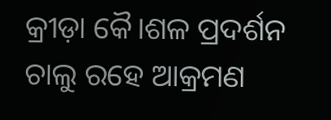କ୍ରୀଡ଼ା କୈ।ଶଳ ପ୍ରଦର୍ଶନ
ଚାଲୁ ରହେ ଆକ୍ରମଣ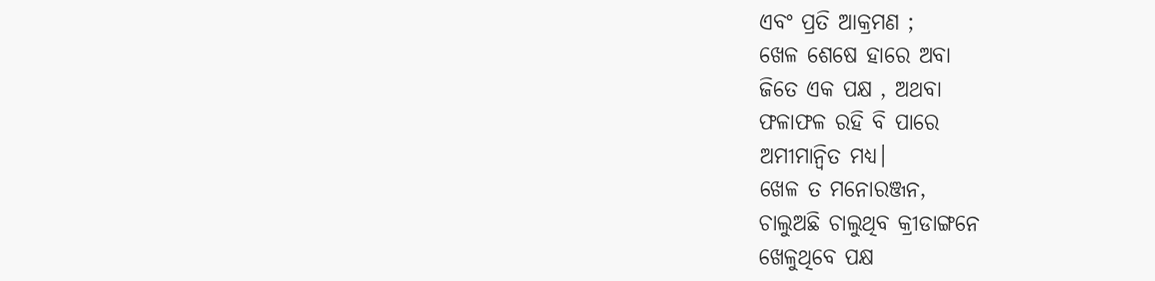ଏବଂ ପ୍ରତି ଆକ୍ରମଣ ;
ଖେଳ ଶେଷେ ହାରେ ଅବା
ଜିତେ ଏକ ପକ୍ଷ , ଅଥବା
ଫଳାଫଳ ରହି ବି ପାରେ
ଅମୀମାନ୍ୱିତ ମଧ୍ୟ।
ଖେଳ ତ ମନୋରଞ୍ଜନ,
ଚାଲୁଅଛି ଚାଲୁଥିବ କ୍ରୀଡାଙ୍ଗନେ
ଖେଳୁଥିବେ ପକ୍ଷ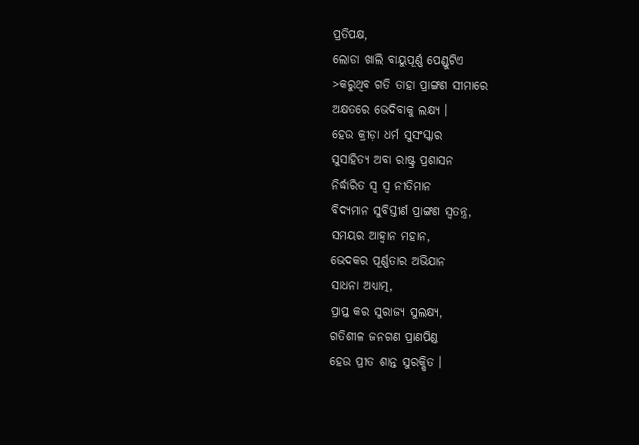ପ୍ରତିପକ୍ଷ,
ଲୋଡା ଖାଲି ବାୟୁପୂର୍ଣ୍ଣ ପେଣ୍ଡୁଟିଏ
>କରୁଥିବ ଗତି ତାହା ପ୍ରାଙ୍ଗଣ ସୀମାରେ
ଅକ୍ଷତରେ ଭେଦିବାକୁ ଲକ୍ଷ୍ୟ ।
ହେଉ କ୍ରୀଡ଼ା ଧର୍ମ ସୁସଂସ୍କାର
ସୁସାହିତ୍ୟ ଅବା ରାଷ୍ଟ୍ର ପ୍ରଶାସନ
ନିର୍ଦ୍ଧାରିତ ସ୍ୱ ସ୍ୱ ନୀତିମାନ
ବିଦ୍ୟମାନ ସୁବିସ୍ତୀର୍ଣ ପ୍ରାଙ୍ଗଣ ସ୍ୱତନ୍ତ୍ର,
ସମୟର ଆହ୍ୱାନ ମହାନ,
ଭେଦକର ପୂର୍ଣ୍ଣତାର ଅଭିଯାନ
ସାଧନା ଅଧ୍ୟାତ୍ମ,
ପ୍ରାପ୍ତ କର ସୁରାଜ୍ୟ ସୁଲକ୍ଷ୍ୟ,
ଗତିଶୀଳ ଜନଗଣ ପ୍ରାଣପିଣ୍ଡ
ହେଉ ପ୍ରୀତ ଶାନ୍ତ ସୁରକ୍ଷିତ ।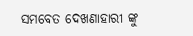ସମବେତ ଦେଖଣାହାରୀ ଙ୍କୁ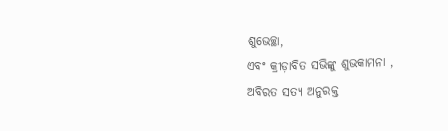ଶୁଭେଚ୍ଛା,
ଏବଂ କ୍ରୀଡ଼ାବିତ ସଭିଙ୍କୁ ଶୁଭକାମନା ,
ଅବିରତ ସତ୍ୟ ଅନୁରକ୍ତ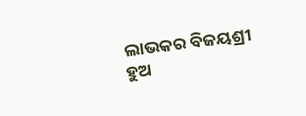ଲାଭକର ବିଜୟଶ୍ରୀ
ହୁଅ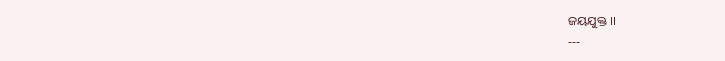ଜୟଯୁକ୍ତ ।।
---